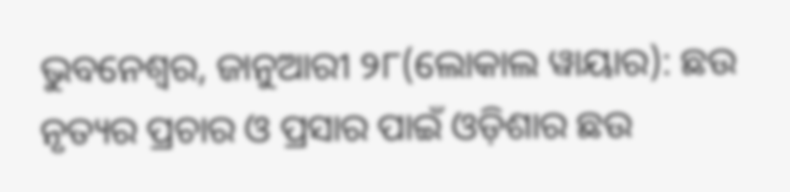ଭୁବନେଶ୍ୱର, ଜାନୁଆରୀ ୨୮(ଲୋକାଲ ୱାୟାର): ଛଉ ନୃତ୍ୟର ପ୍ରଚାର ଓ ପ୍ରସାର ପାଇଁ ଓଡ଼ିଶାର ଛଉ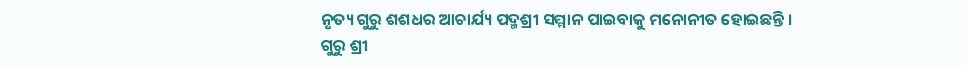ନୃତ୍ୟ ଗୁରୁ ଶଶଧର ଆଚାର୍ଯ୍ୟ ପଦ୍ମଶ୍ରୀ ସମ୍ମାନ ପାଇବାକୁ ମନୋନୀତ ହୋଇଛନ୍ତି ।
ଗୁରୁ ଶ୍ରୀ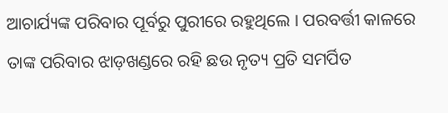ଆଚାର୍ଯ୍ୟଙ୍କ ପରିବାର ପୂର୍ବରୁ ପୁରୀରେ ରହୁଥିଲେ । ପରବର୍ତ୍ତୀ କାଳରେ ତାଙ୍କ ପରିବାର ଝାଡ଼ଖଣ୍ଡରେ ରହି ଛଉ ନୃତ୍ୟ ପ୍ରତି ସମର୍ପିତ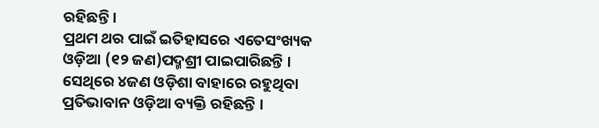ରହିଛନ୍ତି ।
ପ୍ରଥମ ଥର ପାଇଁ ଇତିହାସରେ ଏତେସଂଖ୍ୟକ ଓଡ଼ିଆ (୧୨ ଜଣ)ପଦ୍ମଶ୍ରୀ ପାଇପାରିଛନ୍ତି । ସେଥିରେ ୪ଜଣ ଓଡ଼ିଶା ବାହାରେ ରହୁଥିବା ପ୍ରତିଭାବାନ ଓଡ଼ିଆ ବ୍ୟକ୍ତି ରହିଛନ୍ତି ।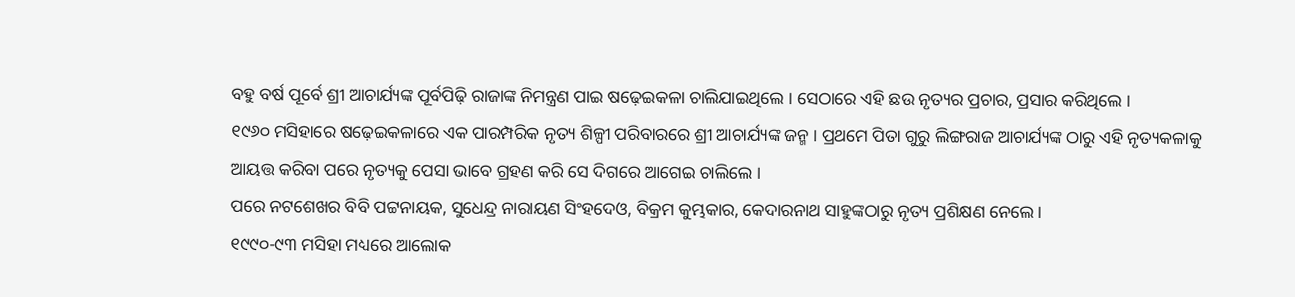ବହୁ ବର୍ଷ ପୂର୍ବେ ଶ୍ରୀ ଆଚାର୍ଯ୍ୟଙ୍କ ପୂର୍ବପିଢ଼ି ରାଜାଙ୍କ ନିମନ୍ତ୍ରଣ ପାଇ ଷଢ଼େଇକଳା ଚାଲିଯାଇଥିଲେ । ସେଠାରେ ଏହି ଛଉ ନୃତ୍ୟର ପ୍ରଚାର, ପ୍ରସାର କରିଥିଲେ ।
୧୯୬୦ ମସିହାରେ ଷଢ଼େଇକଳାରେ ଏକ ପାରମ୍ପରିକ ନୃତ୍ୟ ଶିଳ୍ପୀ ପରିବାରରେ ଶ୍ରୀ ଆଚାର୍ଯ୍ୟଙ୍କ ଜନ୍ମ । ପ୍ରଥମେ ପିତା ଗୁରୁ ଲିଙ୍ଗରାଜ ଆଚାର୍ଯ୍ୟଙ୍କ ଠାରୁ ଏହି ନୃତ୍ୟକଳାକୁ ଆୟତ୍ତ କରିବା ପରେ ନୃତ୍ୟକୁ ପେସା ଭାବେ ଗ୍ରହଣ କରି ସେ ଦିଗରେ ଆଗେଇ ଚାଲିଲେ ।
ପରେ ନଟଶେଖର ବିବି ପଟ୍ଟନାୟକ, ସୁଧେନ୍ଦ୍ର ନାରାୟଣ ସିଂହଦେଓ, ବିକ୍ରମ କୁମ୍ଭକାର, କେଦାରନାଥ ସାହୁଙ୍କଠାରୁ ନୃତ୍ୟ ପ୍ରଶିକ୍ଷଣ ନେଲେ ।
୧୯୯୦-୯୩ ମସିହା ମଧ୍ୟରେ ଆଲୋକ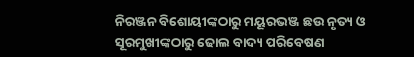ନିରଞ୍ଜନ ବିଶୋୟୀଙ୍କଠାରୁ ମୟୂରଭଞ୍ଜ ଛଉ ନୃତ୍ୟ ଓ ସୂରମୁଖୀଙ୍କଠାରୁ ଢୋଲ ବାଦ୍ୟ ପରିବେଷଣ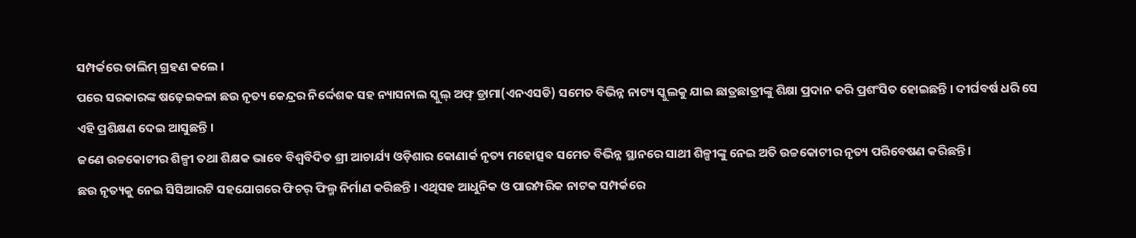ସମ୍ପର୍କରେ ତାଲିମ୍ ଗ୍ରହଣ କଲେ ।
ପରେ ସରକାରଙ୍କ ଷଢ଼େଇକଳା ଛଉ ନୃତ୍ୟ କେନ୍ଦ୍ରର ନିର୍ଦ୍ଦେଶକ ସହ ନ୍ୟାସନାଲ ସ୍କୁଲ୍ ଅଫ୍ ଡ୍ରାମା(ଏନଏସଡି) ସମେତ ବିଭିନ୍ନ ନାଟ୍ୟ ସ୍କୁଲକୁ ଯାଇ ଛାତ୍ରଛାତ୍ରୀଙ୍କୁ ଶିକ୍ଷା ପ୍ରଦାନ କରି ପ୍ରଶଂସିତ ହୋଇଛନ୍ତି । ଦୀର୍ଘବର୍ଷ ଧରି ସେ ଏହି ପ୍ରଶିକ୍ଷଣ ଦେଇ ଆସୁଛନ୍ତି ।
ଜଣେ ଉଚ୍ଚକୋଟୀର ଶିଳ୍ପୀ ତଥା ଶିକ୍ଷକ ଭାବେ ବିଶ୍ୱବିଦିତ ଶ୍ରୀ ଆଚାର୍ଯ୍ୟ ଓଡ଼ିଶାର କୋଣାର୍କ ନୃତ୍ୟ ମହୋତ୍ସବ ସମେତ ବିଭିନ୍ନ ସ୍ଥାନରେ ସାଥୀ ଶିଳ୍ପୀଙ୍କୁ ନେଇ ଅତି ଉଚ୍ଚକୋଟୀର ନୃତ୍ୟ ପରିବେଷଣ କରିଛନ୍ତି ।
ଛଉ ନୃତ୍ୟକୁ ନେଇ ସିସିଆରଟି ସହଯୋଗରେ ଫିଚର୍ ଫିଲ୍ମ ନିର୍ମାଣ କରିଛନ୍ତି । ଏଥିସହ ଆଧୁନିକ ଓ ପାରମ୍ପରିକ ନାଟକ ସମ୍ପର୍କରେ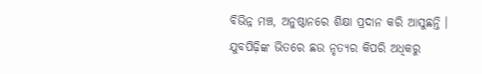ବିଭିନ୍ନ ମଞ୍ଚ, ଅନୁଷ୍ଠାନରେ ଶିକ୍ଷା ପ୍ରଦାନ କରି ଆସୁଛନ୍ତି ।
ଯୁବପିଢ଼ିଙ୍କ ଭିତରେ ଛଉ ନୃତ୍ୟର କିପରି ଅଧିକରୁ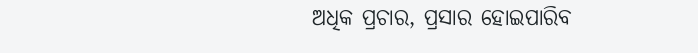ଅଧିକ ପ୍ରଚାର, ପ୍ରସାର ହୋଇପାରିବ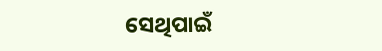ସେଥିପାଇଁ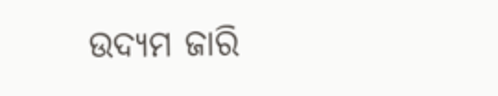ଉଦ୍ୟମ ଜାରି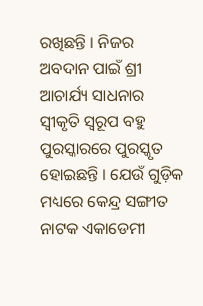ରଖିଛନ୍ତି । ନିଜର ଅବଦାନ ପାଇଁ ଶ୍ରୀ ଆଚାର୍ଯ୍ୟ ସାଧନାର ସ୍ୱୀକୃତି ସ୍ୱରୂପ ବହୁ ପୁରସ୍କାରରେ ପୁରସ୍କୃତ ହୋଇଛନ୍ତି । ଯେଉଁ ଗୁଡ଼ିକ ମଧ୍ୟରେ କେନ୍ଦ୍ର ସଙ୍ଗୀତ ନାଟକ ଏକାଡେମୀ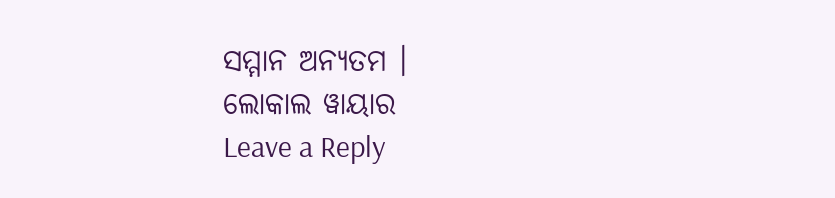ସମ୍ମାନ ଅନ୍ୟତମ ।
ଲୋକାଲ ୱାୟାର
Leave a Reply